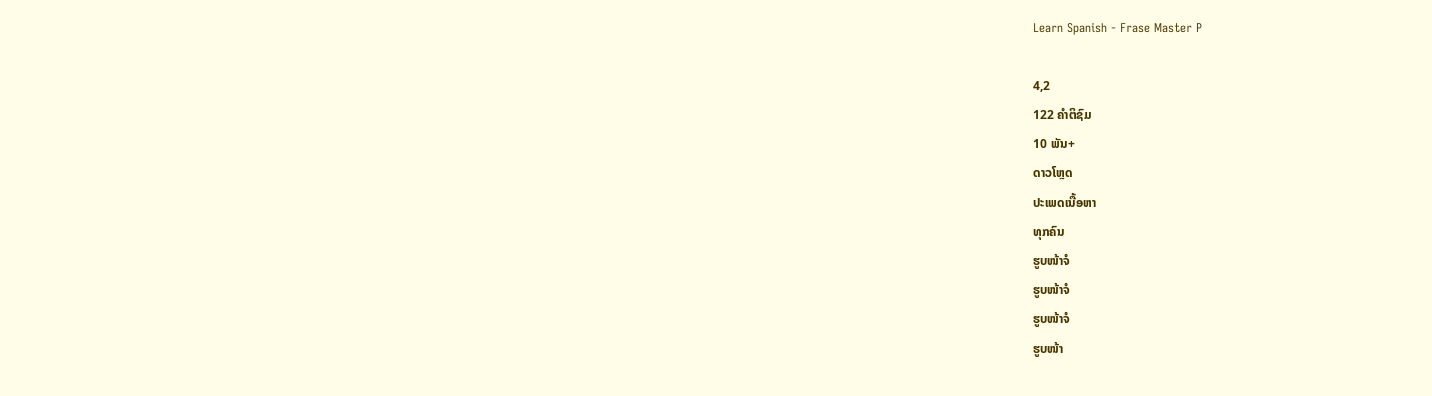Learn Spanish - Frase Master P

4,2
122 ຄຳຕິຊົມ
10 ພັນ+
ດາວໂຫຼດ
ປະເພດເນື້ອຫາ
ທຸກຄົນ
ຮູບໜ້າຈໍ
ຮູບໜ້າຈໍ
ຮູບໜ້າຈໍ
ຮູບໜ້າ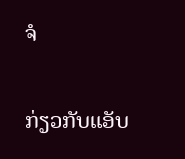ຈໍ

ກ່ຽວກັບແອັບ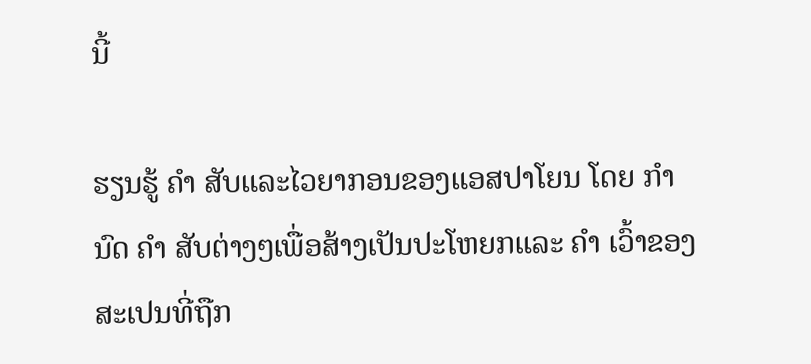ນີ້

ຮຽນຮູ້ ຄຳ ສັບແລະໄວຍາກອນຂອງແອສປາໂຍນ ໂດຍ ກຳ ນົດ ຄຳ ສັບຕ່າງໆເພື່ອສ້າງເປັນປະໂຫຍກແລະ ຄຳ ເວົ້າຂອງສະເປນທີ່ຖືກ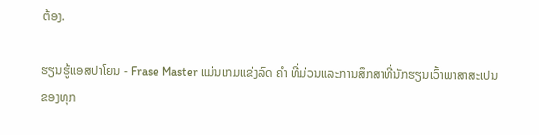ຕ້ອງ.

ຮຽນຮູ້ແອສປາໂຍນ - Frase Master ແມ່ນເກມແຂ່ງລົດ ຄຳ ທີ່ມ່ວນແລະການສຶກສາທີ່ນັກຮຽນເວົ້າພາສາສະເປນຂອງທຸກ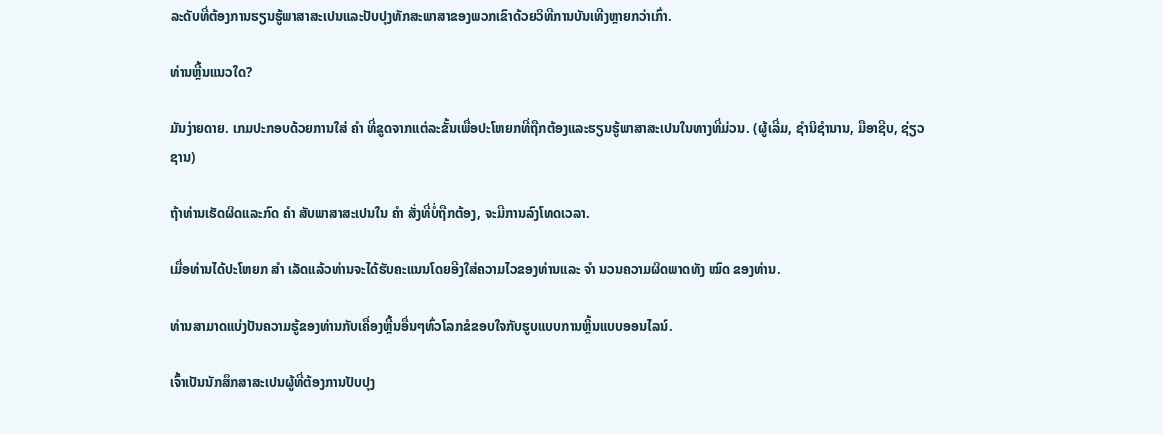ລະດັບທີ່ຕ້ອງການຮຽນຮູ້ພາສາສະເປນແລະປັບປຸງທັກສະພາສາຂອງພວກເຂົາດ້ວຍວິທີການບັນເທີງຫຼາຍກວ່າເກົ່າ.

ທ່ານຫຼີ້ນແນວໃດ?

ມັນງ່າຍດາຍ. ເກມປະກອບດ້ວຍການໃສ່ ຄຳ ທີ່ຂູດຈາກແຕ່ລະຂັ້ນເພື່ອປະໂຫຍກທີ່ຖືກຕ້ອງແລະຮຽນຮູ້ພາສາສະເປນໃນທາງທີ່ມ່ວນ. (ຜູ້ເລີ່ມ, ຊໍານິຊໍານານ, ມືອາຊີບ, ຊ່ຽວຊານ)

ຖ້າທ່ານເຮັດຜິດແລະກົດ ຄຳ ສັບພາສາສະເປນໃນ ຄຳ ສັ່ງທີ່ບໍ່ຖືກຕ້ອງ, ຈະມີການລົງໂທດເວລາ.

ເມື່ອທ່ານໄດ້ປະໂຫຍກ ສຳ ເລັດແລ້ວທ່ານຈະໄດ້ຮັບຄະແນນໂດຍອີງໃສ່ຄວາມໄວຂອງທ່ານແລະ ຈຳ ນວນຄວາມຜິດພາດທັງ ໝົດ ຂອງທ່ານ.

ທ່ານສາມາດແບ່ງປັນຄວາມຮູ້ຂອງທ່ານກັບເຄື່ອງຫຼີ້ນອື່ນໆທົ່ວໂລກຂໍຂອບໃຈກັບຮູບແບບການຫຼິ້ນແບບອອນໄລນ໌.

ເຈົ້າເປັນນັກສຶກສາສະເປນຜູ້ທີ່ຕ້ອງການປັບປຸງ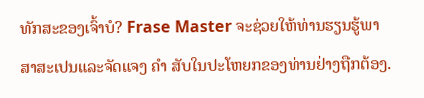ທັກສະຂອງເຈົ້າບໍ? Frase Master ຈະຊ່ວຍໃຫ້ທ່ານຮຽນຮູ້ພາສາສະເປນແລະຈັດແຈງ ຄຳ ສັບໃນປະໂຫຍກຂອງທ່ານຢ່າງຖືກຕ້ອງ.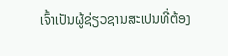ເຈົ້າເປັນຜູ້ຊ່ຽວຊານສະເປນທີ່ຕ້ອງ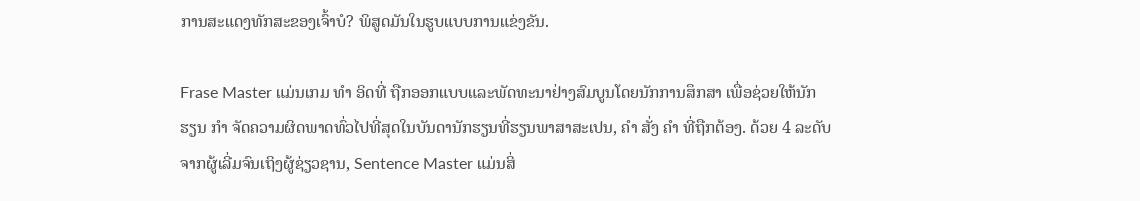ການສະແດງທັກສະຂອງເຈົ້າບໍ? ພິສູດມັນໃນຮູບແບບການແຂ່ງຂັນ.

Frase Master ແມ່ນເກມ ທຳ ອິດທີ່ ຖືກອອກແບບແລະພັດທະນາຢ່າງສົມບູນໂດຍນັກການສຶກສາ ເພື່ອຊ່ວຍໃຫ້ນັກຮຽນ ກຳ ຈັດຄວາມຜິດພາດທົ່ວໄປທີ່ສຸດໃນບັນດານັກຮຽນທີ່ຮຽນພາສາສະເປນ, ຄຳ ສັ່ງ ຄຳ ທີ່ຖືກຕ້ອງ. ດ້ວຍ 4 ລະດັບຈາກຜູ້ເລີ່ມຈົນເຖິງຜູ້ຊ່ຽວຊານ, Sentence Master ແມ່ນສິ່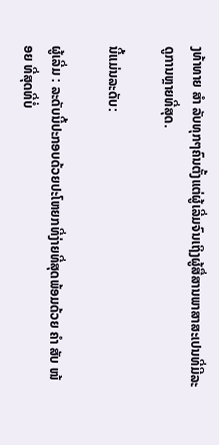ງທ້າທາຍ ສຳ ລັບທຸກໆຄົນຕັ້ງແຕ່ຜູ້ເລີ່ມຈົນເຖິງຜູ້ສື່ສານພາສາສະເປນທີ່ມີລະດູການຫຼາຍທີ່ສຸດ.

ນີ້ແມ່ນລະດັບ:

ຜູ້ເລີ່ມ : ລະດັບນີ້ປະກອບດ້ວຍປະໂຫຍກທີ່ງ່າຍທີ່ສຸດພ້ອມດ້ວຍ ຄຳ ສັບ ໜ້ອຍ ທີ່ສຸດທີ່ບໍ່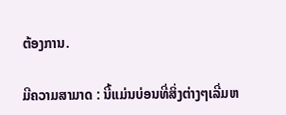ຕ້ອງການ.

ມີຄວາມສາມາດ : ນີ້ແມ່ນບ່ອນທີ່ສິ່ງຕ່າງໆເລີ່ມຫ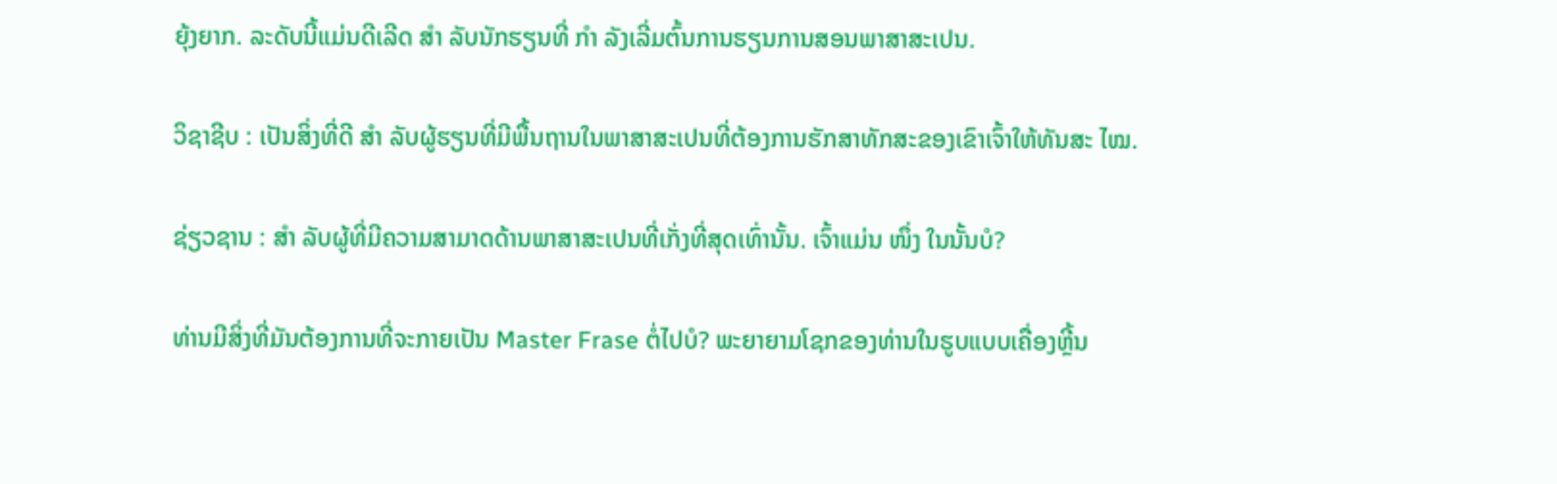ຍຸ້ງຍາກ. ລະດັບນີ້ແມ່ນດີເລີດ ສຳ ລັບນັກຮຽນທີ່ ກຳ ລັງເລີ່ມຕົ້ນການຮຽນການສອນພາສາສະເປນ.

ວິຊາຊີບ : ເປັນສິ່ງທີ່ດີ ສຳ ລັບຜູ້ຮຽນທີ່ມີພື້ນຖານໃນພາສາສະເປນທີ່ຕ້ອງການຮັກສາທັກສະຂອງເຂົາເຈົ້າໃຫ້ທັນສະ ໄໝ.

ຊ່ຽວຊານ : ສຳ ລັບຜູ້ທີ່ມີຄວາມສາມາດດ້ານພາສາສະເປນທີ່ເກັ່ງທີ່ສຸດເທົ່ານັ້ນ. ເຈົ້າແມ່ນ ໜຶ່ງ ໃນນັ້ນບໍ?

ທ່ານມີສິ່ງທີ່ມັນຕ້ອງການທີ່ຈະກາຍເປັນ Master Frase ຕໍ່ໄປບໍ? ພະຍາຍາມໂຊກຂອງທ່ານໃນຮູບແບບເຄື່ອງຫຼີ້ນ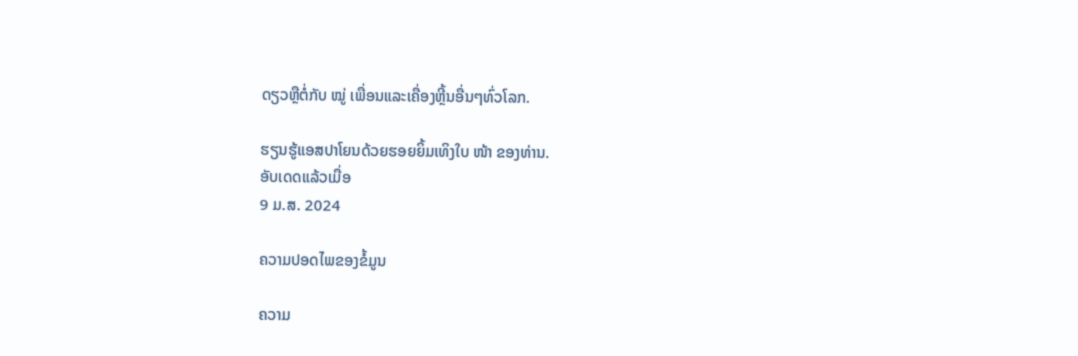ດຽວຫຼືຕໍ່ກັບ ໝູ່ ເພື່ອນແລະເຄື່ອງຫຼີ້ນອື່ນໆທົ່ວໂລກ.

ຮຽນຮູ້ແອສປາໂຍນດ້ວຍຮອຍຍິ້ມເທິງໃບ ໜ້າ ຂອງທ່ານ.
ອັບເດດແລ້ວເມື່ອ
9 ມ.ສ. 2024

ຄວາມປອດໄພຂອງຂໍ້ມູນ

ຄວາມ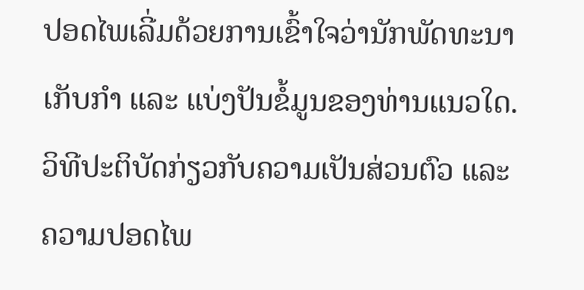ປອດໄພເລີ່ມດ້ວຍການເຂົ້າໃຈວ່ານັກພັດທະນາເກັບກຳ ແລະ ແບ່ງປັນຂໍ້ມູນຂອງທ່ານແນວໃດ. ວິທີປະຕິບັດກ່ຽວກັບຄວາມເປັນສ່ວນຕົວ ແລະ ຄວາມປອດໄພ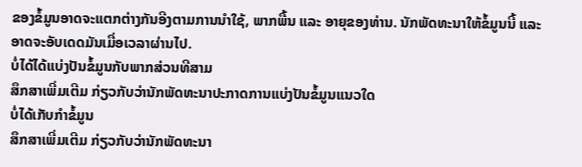ຂອງຂໍ້ມູນອາດຈະແຕກຕ່າງກັນອີງຕາມການນຳໃຊ້, ພາກພື້ນ ແລະ ອາຍຸຂອງທ່ານ. ນັກພັດທະນາໃຫ້ຂໍ້ມູນນີ້ ແລະ ອາດຈະອັບເດດມັນເມື່ອເວລາຜ່ານໄປ.
ບໍ່ໄດ້ໄດ້ແບ່ງປັນຂໍ້ມູນກັບພາກສ່ວນທີສາມ
ສຶກສາເພີ່ມເຕີມ ກ່ຽວກັບວ່ານັກພັດທະນາປະກາດການແບ່ງປັນຂໍ້ມູນແນວໃດ
ບໍ່ໄດ້ເກັບກຳຂໍ້ມູນ
ສຶກສາເພີ່ມເຕີມ ກ່ຽວກັບວ່ານັກພັດທະນາ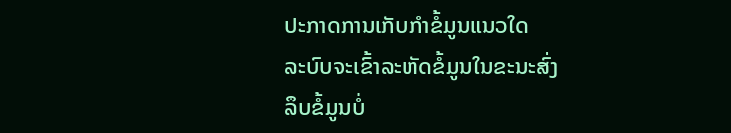ປະກາດການເກັບກຳຂໍ້ມູນແນວໃດ
ລະບົບຈະເຂົ້າລະຫັດຂໍ້ມູນໃນຂະນະສົ່ງ
ລຶບຂໍ້ມູນບໍ່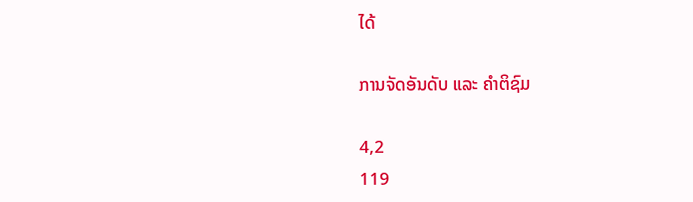ໄດ້

ການຈັດອັນດັບ ແລະ ຄຳຕິຊົມ

4,2
119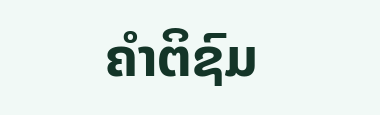ຄຳຕິຊົມ